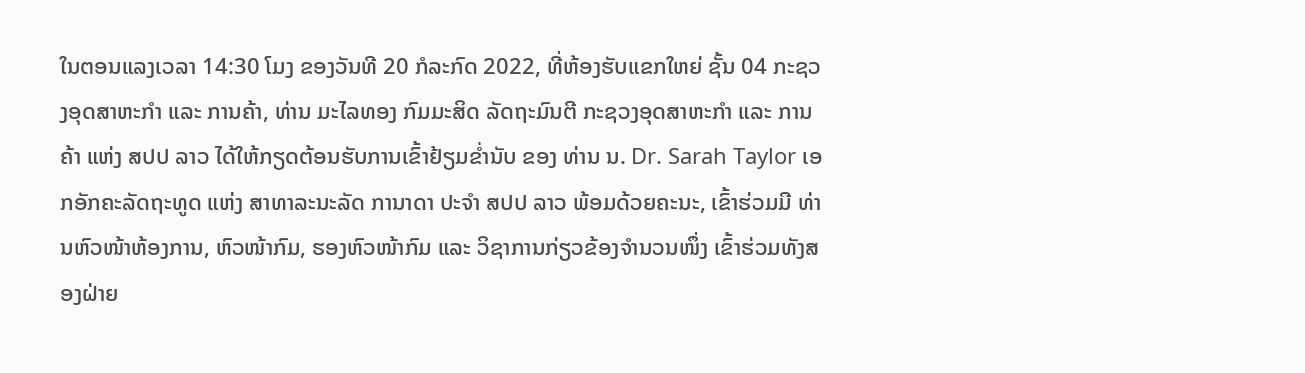ໃນຕອນແລງເວລາ 14:30 ໂມງ ຂອງວັນທີ 20 ກໍລະກົດ 2022, ທີ່ຫ້ອງຮັບແຂກໃຫຍ່ ຊັ້ນ 04 ກະຊວງອຸດສາຫະກໍາ ແລະ ການຄ້າ, ທ່ານ ມະໄລທອງ ກົມມະສິດ ລັດຖະມົນຕີ ກະຊວງອຸດສາຫະກໍາ ແລະ ການຄ້າ ແຫ່ງ ສປປ ລາວ ໄດ້ໃຫ້ກຽດຕ້ອນຮັບການເຂົ້າຢ້ຽມຂໍ່ານັບ ຂອງ ທ່ານ ນ. Dr. Sarah Taylor ເອກອັກຄະລັດຖະທູດ ແຫ່ງ ສາທາລະນະລັດ ການາດາ ປະຈຳ ສປປ ລາວ ພ້ອມດ້ວຍຄະນະ, ເຂົ້າຮ່ວມມີ ທ່ານຫົວໜ້າຫ້ອງການ, ຫົວໜ້າກົມ, ຮອງຫົວໜ້າກົມ ແລະ ວິຊາການກ່ຽວຂ້ອງຈໍານວນໜຶ່ງ ເຂົ້າຮ່ວມທັງສອງຝ່າຍ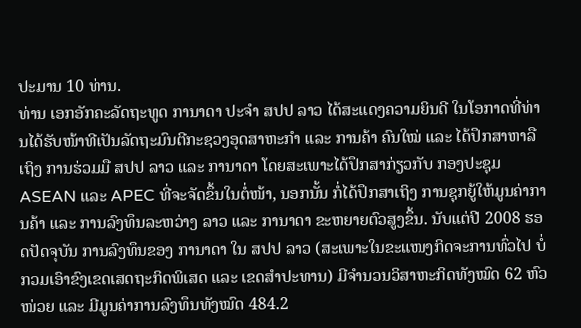ປະມານ 10 ທ່ານ.
ທ່ານ ເອກອັກຄະລັດຖະທູດ ການາດາ ປະຈໍາ ສປປ ລາວ ໄດ້ສະແດງຄວາມຍິນດີ ໃນໂອກາດທີ່ທ່ານໄດ້ຮັບໜ້າທີເປັນລັດຖະມົນຕີກະຊວງອຸດສາຫະກໍາ ແລະ ການຄ້າ ຄົນໃໝ່ ແລະ ໄດ້ປຶກສາຫາລືເຖິງ ການຮ່ວມມື ສປປ ລາວ ແລະ ການາດາ ໂດຍສະເພາະໄດ້ປຶກສາກ່ຽວກັບ ກອງປະຊຸມ ASEAN ແລະ APEC ທີ່ຈະຈັດຂຶ້ນໃນຕໍ່ໜ້າ, ນອກນັ້ນ ກໍ່ໄດ້ປຶກສາເຖິງ ການຊຸກຍູ້ໃຫ້ມູນຄ່າການຄ້າ ແລະ ການລົງທຶນລະຫວ່າງ ລາວ ແລະ ການາດາ ຂະຫຍາຍຕົວສູງຂຶ້ນ. ນັບແຕ່ປີ 2008 ຮອດປັດຈຸບັນ ການລົງທຶນຂອງ ການາດາ ໃນ ສປປ ລາວ (ສະເພາະໃນຂະແໜງກິດຈະການທົ່ວໄປ ບໍ່ກວມເອົາຂົງເຂດເສດຖະກິດພິເສດ ແລະ ເຂດສໍາປະທານ) ມີຈໍານວນວິສາຫະກິດທັງໝົດ 62 ຫົວໜ່ວຍ ແລະ ມີມູນຄ່າການລົງທຶນທັງໝົດ 484.2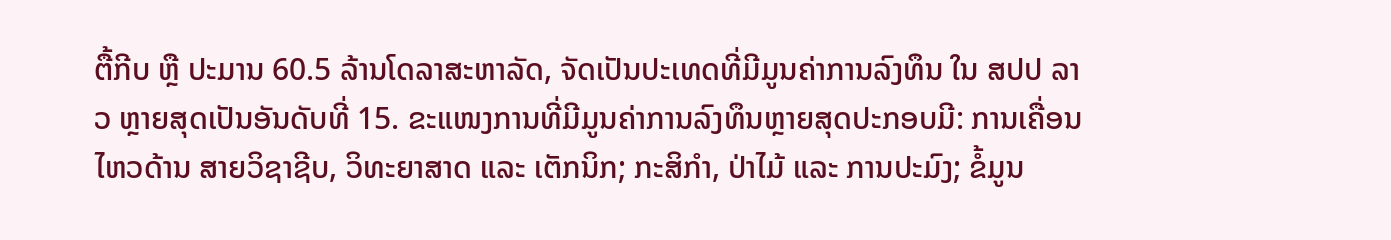ຕື້ກີບ ຫຼື ປະມານ 60.5 ລ້ານໂດລາສະຫາລັດ, ຈັດເປັນປະເທດທີ່ມີມູນຄ່າການລົງທຶນ ໃນ ສປປ ລາວ ຫຼາຍສຸດເປັນອັນດັບທີ່ 15. ຂະແໜງການທີ່ມີມູນຄ່າການລົງທຶນຫຼາຍສຸດປະກອບມີ: ການເຄື່ອນໄຫວດ້ານ ສາຍວິຊາຊີບ, ວິທະຍາສາດ ແລະ ເຕັກນິກ; ກະສິກຳ, ປ່າໄມ້ ແລະ ການປະມົງ; ຂໍ້ມູນ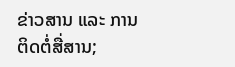ຂ່າວສານ ແລະ ການຕິດຕໍ່ສື່ສານ;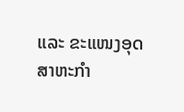ແລະ ຂະແໜງອຸດສາຫະກຳ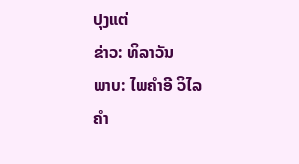ປຸງແຕ່
ຂ່າວ: ທິລາວັນ
ພາບ: ໄພຄຳອີ ວິໄລຄຳ